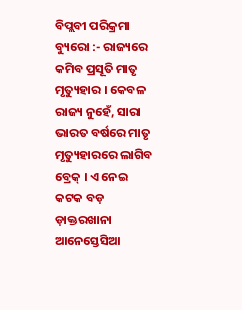ବିପ୍ଲବୀ ପରିକ୍ରମା ବ୍ୟୁରୋ :- ରାଜ୍ୟରେ କମିବ ପ୍ରସୂତି ମାତୃ ମୃତ୍ୟୁହାର । କେବଳ ରାଜ୍ୟ ନୁହେଁ, ସାରା ଭାରତ ବର୍ଷରେ ମାତୃ ମୃତ୍ୟୁହାରରେ ଲାଗିବ ବ୍ରେକ୍ । ଏ ନେଇ କଟକ ବଡ଼ ଡ଼ାକ୍ତରଖାନା ଆନେସ୍ତେସିଆ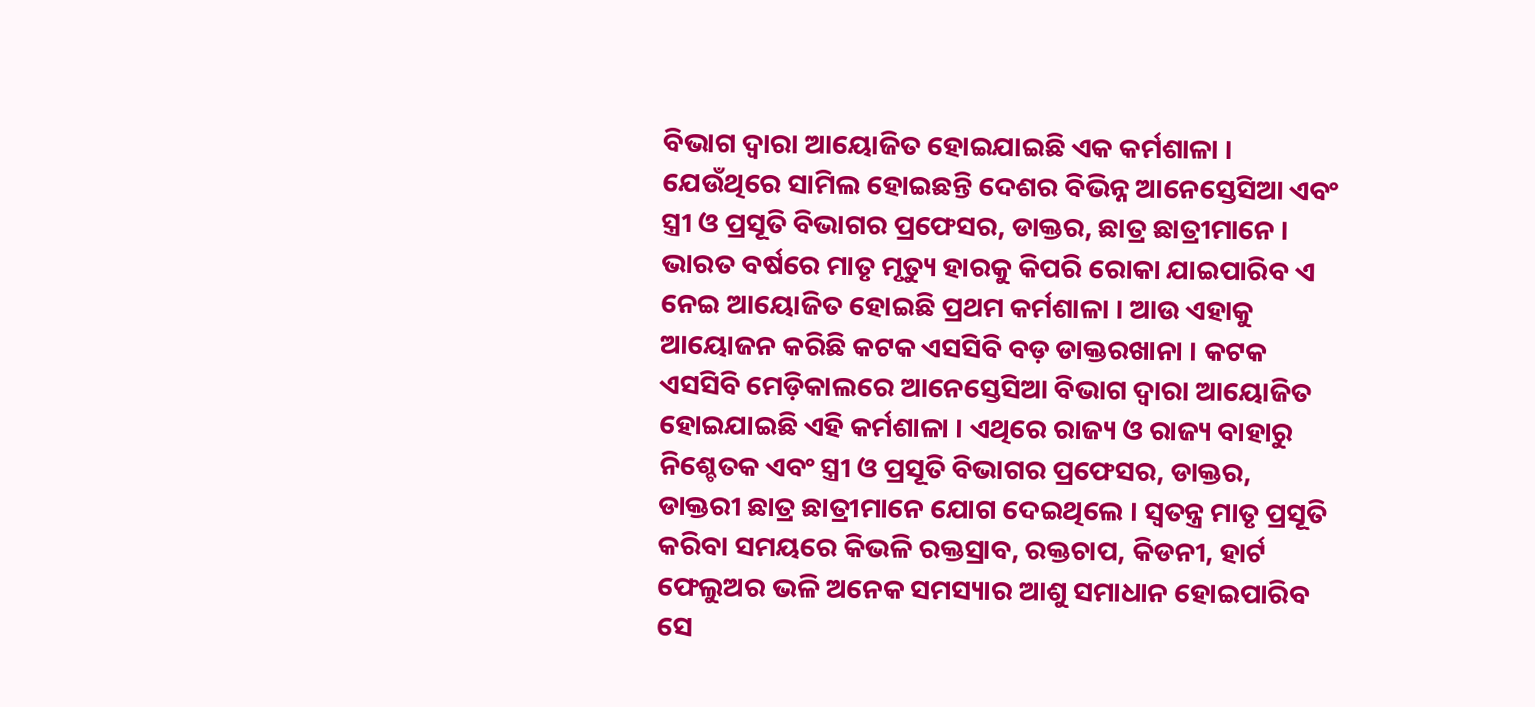ବିଭାଗ ଦ୍ଵାରା ଆୟୋଜିତ ହୋଇଯାଇଛି ଏକ କର୍ମଶାଳା । ଯେଉଁଥିରେ ସାମିଲ ହୋଇଛନ୍ତି ଦେଶର ବିଭିନ୍ନ ଆନେସ୍ତେସିଆ ଏବଂ ସ୍ତ୍ରୀ ଓ ପ୍ରସୂତି ବିଭାଗର ପ୍ରଫେସର, ଡାକ୍ତର, ଛାତ୍ର ଛାତ୍ରୀମାନେ ।
ଭାରତ ବର୍ଷରେ ମାତୃ ମୃତ୍ୟୁ ହାରକୁ କିପରି ରୋକା ଯାଇପାରିବ ଏ ନେଇ ଆୟୋଜିତ ହୋଇଛି ପ୍ରଥମ କର୍ମଶାଳା । ଆଉ ଏହାକୁ ଆୟୋଜନ କରିଛି କଟକ ଏସସିବି ବଡ଼ ଡାକ୍ତରଖାନା । କଟକ ଏସସିବି ମେଡ଼ିକାଲରେ ଆନେସ୍ତେସିଆ ବିଭାଗ ଦ୍ଵାରା ଆୟୋଜିତ ହୋଇଯାଇଛି ଏହି କର୍ମଶାଳା । ଏଥିରେ ରାଜ୍ୟ ଓ ରାଜ୍ୟ ବାହାରୁ ନିଶ୍ଚେତକ ଏବଂ ସ୍ତ୍ରୀ ଓ ପ୍ରସୂତି ବିଭାଗର ପ୍ରଫେସର, ଡାକ୍ତର, ଡାକ୍ତରୀ ଛାତ୍ର ଛାତ୍ରୀମାନେ ଯୋଗ ଦେଇଥିଲେ । ସ୍ଵତନ୍ତ୍ର ମାତୃ ପ୍ରସୂତି କରିବା ସମୟରେ କିଭଳି ରକ୍ତସ୍ରାବ, ରକ୍ତଚାପ, କିଡନୀ, ହାର୍ଟ ଫେଲୁଅର ଭଳି ଅନେକ ସମସ୍ୟାର ଆଶୁ ସମାଧାନ ହୋଇପାରିବ ସେ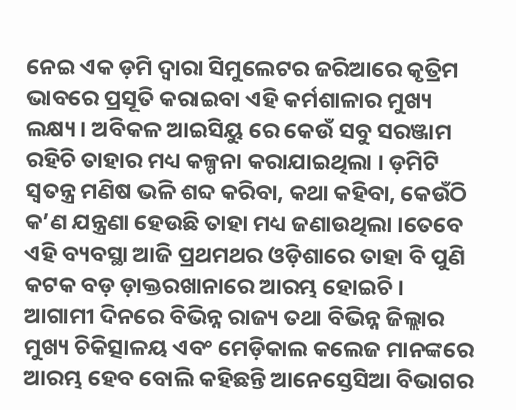ନେଇ ଏକ ଡ଼ମି ଦ୍ଵାରା ସିମୁଲେଟର ଜରିଆରେ କୃତ୍ରିମ ଭାବରେ ପ୍ରସୂତି କରାଇବା ଏହି କର୍ମଶାଳାର ମୁଖ୍ୟ ଲକ୍ଷ୍ୟ । ଅବିକଳ ଆଇସିୟୁ ରେ କେଉଁ ସବୁ ସରଞ୍ଜାମ ରହିଚି ତାହାର ମଧ୍ୟ କଳ୍ପନା କରାଯାଇଥିଲା । ଡ଼ମିଟି ସ୍ଵତନ୍ତ୍ର ମଣିଷ ଭଳି ଶବ୍ଦ କରିବା, କଥା କହିବା, କେଉଁଠି କ’ଣ ଯନ୍ତ୍ରଣା ହେଉଛି ତାହା ମଧ୍ୟ ଜଣାଉଥିଲା ।ତେବେ ଏହି ବ୍ୟବସ୍ଥା ଆଜି ପ୍ରଥମଥର ଓଡ଼ିଶାରେ ତାହା ବି ପୁଣି କଟକ ବଡ଼ ଡ଼ାକ୍ତରଖାନାରେ ଆରମ୍ଭ ହୋଇଚି । ଆଗାମୀ ଦିନରେ ବିଭିନ୍ନ ରାଜ୍ୟ ତଥା ବିଭିନ୍ନ ଜିଲ୍ଲାର ମୁଖ୍ୟ ଚିକିତ୍ସାଳୟ ଏବଂ ମେଡ଼ିକାଲ କଲେଜ ମାନଙ୍କରେ ଆରମ୍ଭ ହେବ ବୋଲି କହିଛନ୍ତି ଆନେସ୍ତେସିଆ ବିଭାଗର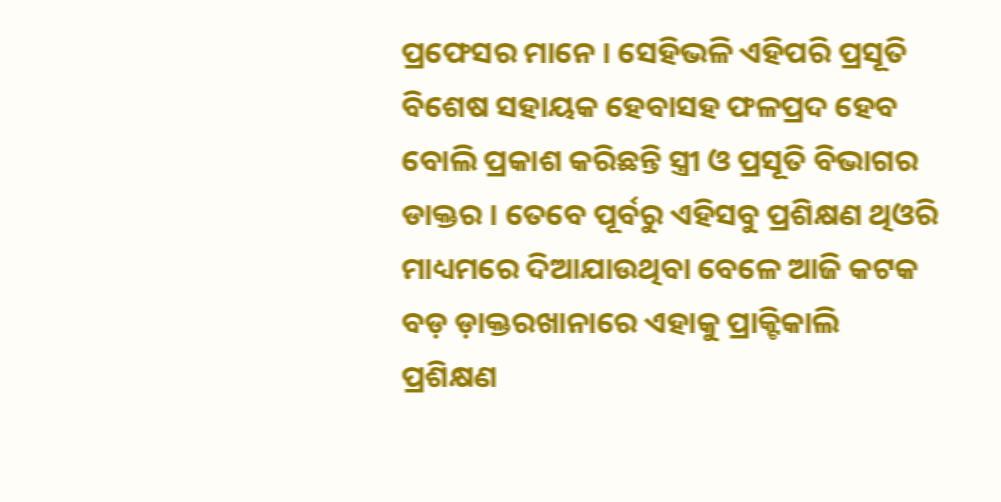ପ୍ରଫେସର ମାନେ । ସେହିଭଳି ଏହିପରି ପ୍ରସୂତି ବିଶେଷ ସହାୟକ ହେବାସହ ଫଳପ୍ରଦ ହେବ ବୋଲି ପ୍ରକାଶ କରିଛନ୍ତି ସ୍ତ୍ରୀ ଓ ପ୍ରସୂତି ବିଭାଗର ଡାକ୍ତର । ତେବେ ପୂର୍ବରୁ ଏହିସବୁ ପ୍ରଶିକ୍ଷଣ ଥିଓରି ମାଧ୍ୟମରେ ଦିଆଯାଉଥିବା ବେଳେ ଆଜି କଟକ ବଡ଼ ଡ଼ାକ୍ତରଖାନାରେ ଏହାକୁ ପ୍ରାକ୍ଟିକାଲି ପ୍ରଶିକ୍ଷଣ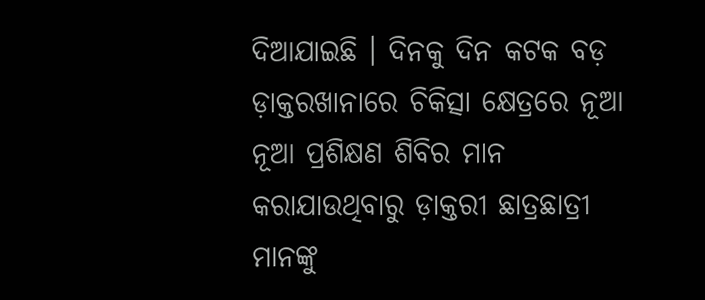ଦିଆଯାଇଛି । ଦିନକୁ ଦିନ କଟକ ବଡ଼ ଡ଼ାକ୍ତରଖାନାରେ ଚିକିତ୍ସା କ୍ଷେତ୍ରରେ ନୂଆ ନୂଆ ପ୍ରଶିକ୍ଷଣ ଶିବିର ମାନ କରାଯାଉଥିବାରୁ ଡ଼ାକ୍ତରୀ ଛାତ୍ରଛାତ୍ରୀ ମାନଙ୍କୁ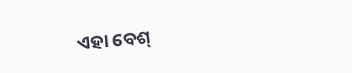ଏହା ବେଶ୍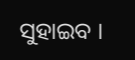ସୁହାଇବ ।